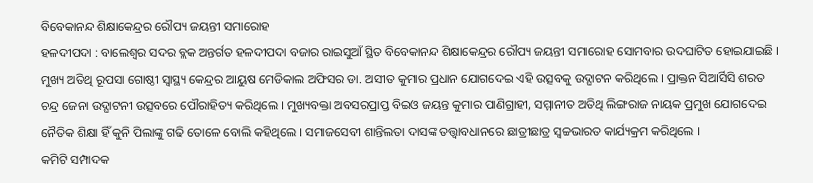ବିବେକାନନ୍ଦ ଶିକ୍ଷାକେନ୍ଦ୍ରର ରୌପ୍ୟ ଜୟନ୍ତୀ ସମାରୋହ
ହଳଦୀପଦା : ବାଲେଶ୍ୱର ସଦର ବ୍ଲକ ଅନ୍ତର୍ଗତ ହଳଦୀପଦା ବଜାର ରାଇସୁଆଁ ସ୍ଥିତ ବିବେକାନନ୍ଦ ଶିକ୍ଷାକେନ୍ଦ୍ରର ରୌପ୍ୟ ଜୟନ୍ତୀ ସମାରୋହ ସୋମବାର ଉଦଘାଟିତ ହୋଇଯାଇଛି । ମୁଖ୍ୟ ଅତିଥି ରୂପସା ଗୋଷ୍ଠୀ ସ୍ୱାସ୍ଥ୍ୟ କେନ୍ଦ୍ରର ଆୟୁଷ ମେଡିକାଲ ଅଫିସର ଡା. ଅସୀତ କୁମାର ପ୍ରଧାନ ଯୋଗଦେଇ ଏହି ଉତ୍ସବକୁ ଉଦ୍ଘାଟନ କରିଥିଲେ । ପ୍ରାକ୍ତନ ସିଆର୍ସିସି ଶରତ ଚନ୍ଦ୍ର ଜେନା ଉଦ୍ଘାଟନୀ ଉତ୍ସବରେ ପୌରାହିତ୍ୟ କରିଥିଲେ । ମୁଖ୍ୟବକ୍ତା ଅବସରପ୍ରାପ୍ତ ବିଇଓ ଜୟନ୍ତ କୁମାର ପାଣିଗ୍ରାହୀ, ସମ୍ମାନୀତ ଅତିଥି ଲିଙ୍ଗରାଜ ନାୟକ ପ୍ରମୁଖ ଯୋଗଦେଇ ନୈତିକ ଶିକ୍ଷା ହିଁ କୁନି ପିଲାଙ୍କୁ ଗଢି ତୋଳେ ବୋଲି କହିଥିଲେ । ସମାଜସେବୀ ଶାନ୍ତିଲତା ଦାସଙ୍କ ତତ୍ତ୍ୱାବଧାନରେ ଛାତ୍ରୀଛାତ୍ର ସ୍ୱଚ୍ଚଭାରତ କାର୍ଯ୍ୟକ୍ରମ କରିଥିଲେ ।
କମିଟି ସମ୍ପାଦକ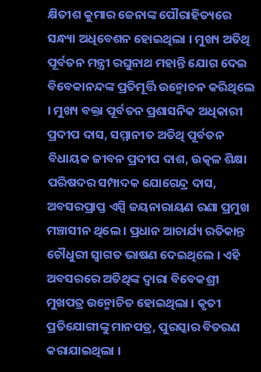କ୍ଷିତୀଶ କୁମାର ଜେନାଙ୍କ ପୌରାହିତ୍ୟରେ ସନ୍ଧ୍ୟା ଅଧିବେଶନ ହୋଇଥିଲା । ମୁଖ୍ୟ ଅତିଥି ପୂର୍ବତନ ମନ୍ତ୍ରୀ ରଘୁନାଥ ମହାନ୍ତି ଯୋଗ ଦେଇ ବିବେକାନନ୍ଦଙ୍କ ପ୍ରତିମୂର୍ତ୍ତି ଉନ୍ମୋଚନ କରିଥିଲେ । ମୁଖ୍ୟ ବକ୍ତା ପୂର୍ବତନ ପ୍ରଶାସନିକ ଅଧିକାରୀ ପ୍ରଦୀପ ଦାସ, ସମ୍ମାନୀତ ଅତିଥି ପୂର୍ବତନ ବିଧାୟକ ଜୀବନ ପ୍ରଦୀପ ଦାଶ, ଉତ୍କଳ ଶିକ୍ଷା ପରିଷଦର ସମ୍ପାଦକ ଯୋଗେନ୍ଦ୍ର ଦାସ, ଅବସରପ୍ରାପ୍ତ ଏସ୍ପି ଜୟନାରାୟଣ ରଣା ପ୍ରମୁଖ ମଞ୍ଚାସୀନ ଥିଲେ । ପ୍ରଧାନ ଆଚାର୍ଯ୍ୟ ରତିକାନ୍ତ ଚୌଧୁରୀ ସ୍ୱାଗତ ଭାଷଣ ଦେଇଥିଲେ । ଏହି ଅବସରରେ ଅତିଥିଙ୍କ ଦ୍ୱାରା ବିବେକଶ୍ରୀ ମୁଖପତ୍ର ଉନ୍ମୋଚିତ ହୋଇଥିଲା । କୃତୀ ପ୍ରତିଯୋଗୀଙ୍କୁ ମାନପତ୍ର, ପୁରସ୍କାର ବିତରଣ କରାଯାଇଥିଲା ।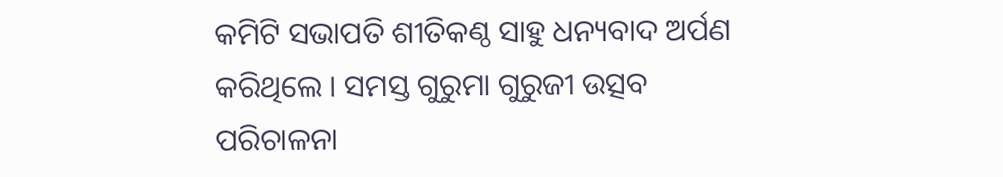କମିଟି ସଭାପତି ଶୀତିକଣ୍ଠ ସାହୁ ଧନ୍ୟବାଦ ଅର୍ପଣ କରିଥିଲେ । ସମସ୍ତ ଗୁରୁମା ଗୁରୁଜୀ ଉତ୍ସବ ପରିଚାଳନା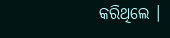କରିଥିଲେ ।